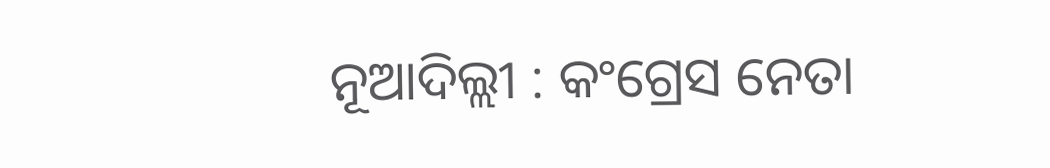ନୂଆଦିଲ୍ଲୀ : କଂଗ୍ରେସ ନେତା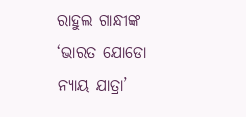ରାହୁଲ ଗାନ୍ଧୀଙ୍କ ‘ଭାରତ ଯୋଡୋ ନ୍ୟାୟ ଯାତ୍ରା’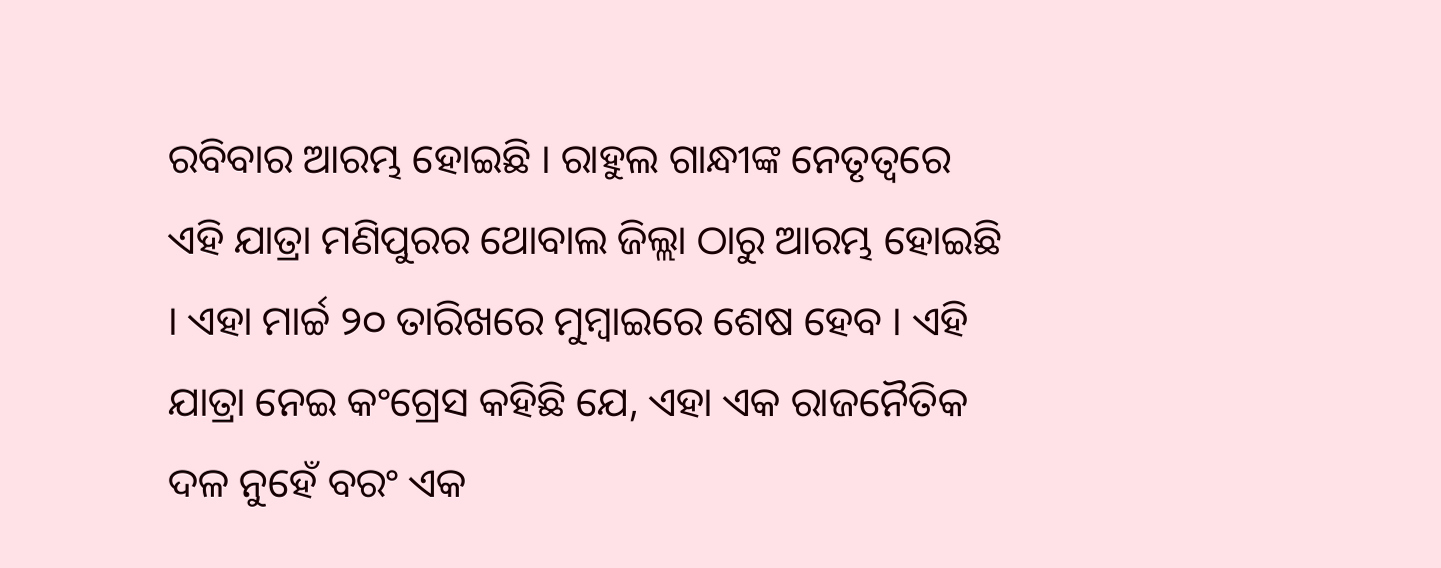ରବିବାର ଆରମ୍ଭ ହୋଇଛି । ରାହୁଲ ଗାନ୍ଧୀଙ୍କ ନେତୃତ୍ୱରେ ଏହି ଯାତ୍ରା ମଣିପୁରର ଥୋବାଲ ଜିଲ୍ଲା ଠାରୁ ଆରମ୍ଭ ହୋଇଛି । ଏହା ମାର୍ଚ୍ଚ ୨୦ ତାରିଖରେ ମୁମ୍ବାଇରେ ଶେଷ ହେବ । ଏହି ଯାତ୍ରା ନେଇ କଂଗ୍ରେସ କହିଛି ଯେ, ଏହା ଏକ ରାଜନୈତିକ ଦଳ ନୁହେଁ ବରଂ ଏକ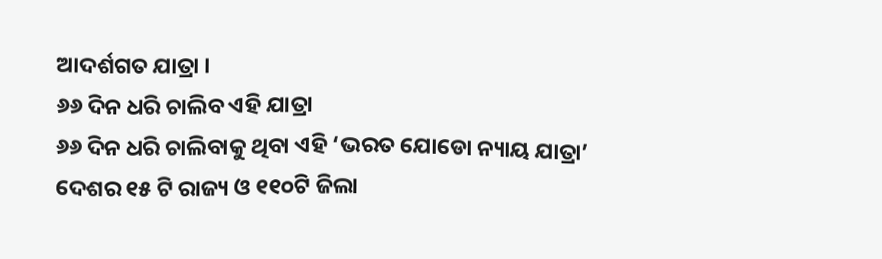ଆଦର୍ଶଗତ ଯାତ୍ରା ।
୬୬ ଦିନ ଧରି ଚାଲିବ ଏହି ଯାତ୍ରା
୬୬ ଦିନ ଧରି ଚାଲିବାକୁ ଥିବା ଏହି ‘ଭରତ ଯୋଡୋ ନ୍ୟାୟ ଯାତ୍ରା’ ଦେଶର ୧୫ ଟି ରାଜ୍ୟ ଓ ୧୧୦ଟି ଜିଲା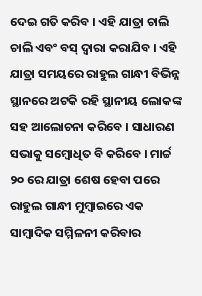ଦେଇ ଗତି କରିବ । ଏହି ଯାତ୍ରା ଚାଲି ଚାଲି ଏବଂ ବସ୍ ଦ୍ୱାରା କରାଯିବ । ଏହି ଯାତ୍ରା ସମୟରେ ରାହୁଲ ଗାନ୍ଧୀ ବିଭିନ୍ନ ସ୍ଥାନରେ ଅଟକି ରହି ସ୍ଥାନୀୟ ଲୋକଙ୍କ ସହ ଆଲୋଚନା କରିବେ । ସାଧାରଣ ସଭାକୁ ସମ୍ବୋଧିତ ବି କରିବେ । ମାର୍ଚ୍ଚ ୨୦ ରେ ଯାତ୍ରା ଶେଷ ହେବା ପରେ ରାହୁଲ ଗାନ୍ଧୀ ମୁମ୍ବାଇରେ ଏକ ସାମ୍ବାଦିକ ସମ୍ମିଳନୀ କରିବାର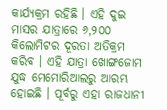କାର୍ଯ୍ୟକ୍ରମ ରହିଛି । ଏହି ଦୁଇ ମାସର ଯାତ୍ରାରେ ୬,୨୦୦ କିଲୋମିଟର ଦୂରତା ଅତିକ୍ରମ କରିବ । ଏହି ଯାତ୍ରା ଖୋଙ୍ଗଜୋମ ଯୁଦ୍ଧ ମେମୋରିଆଲରୁ ଆରମ୍ଭ ହୋଇଛି । ପୂର୍ବରୁ ଏହା ରାଜଧାନୀ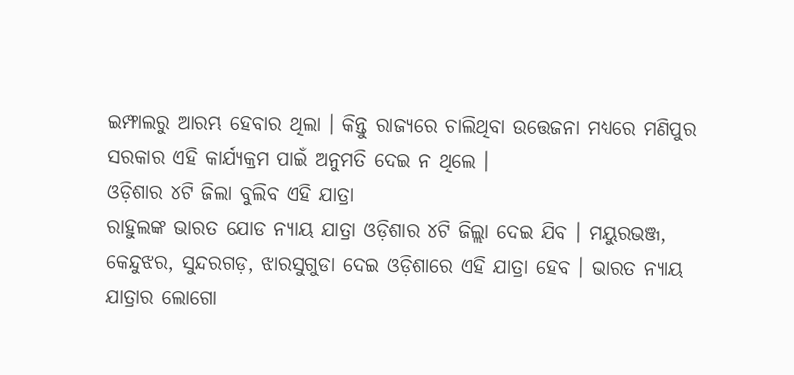ଇମ୍ଫାଲରୁ ଆରମ୍ଭ ହେବାର ଥିଲା । କିନ୍ତୁ ରାଜ୍ୟରେ ଚାଲିଥିବା ଉତ୍ତେଜନା ମଧ୍ୟରେ ମଣିପୁର ସରକାର ଏହି କାର୍ଯ୍ୟକ୍ରମ ପାଇଁ ଅନୁମତି ଦେଇ ନ ଥିଲେ ।
ଓଡ଼ିଶାର ୪ଟି ଜିଲା ବୁଲିବ ଏହି ଯାତ୍ରା
ରାହୁଲଙ୍କ ଭାରତ ଯୋଡ ନ୍ୟାୟ ଯାତ୍ରା ଓଡ଼ିଶାର ୪ଟି ଜିଲ୍ଲା ଦେଇ ଯିବ । ମୟୁରଭଞ୍ଜ, କେନ୍ଦୁଝର, ସୁନ୍ଦରଗଡ଼, ଝାରସୁଗୁଡା ଦେଇ ଓଡ଼ିଶାରେ ଏହି ଯାତ୍ରା ହେବ । ଭାରତ ନ୍ୟାୟ ଯାତ୍ରାର ଲୋଗୋ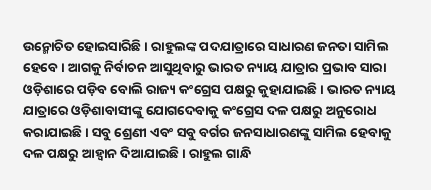ଉନ୍ମୋଚିତ ହୋଇସାରିଛି । ରାହୁଲଙ୍କ ପଦଯାତ୍ରାରେ ସାଧାରଣ ଜନତା ସାମିଲ ହେବେ । ଆଗକୁ ନିର୍ବାଚନ ଆସୁଥିବାରୁ ଭାରତ ନ୍ୟାୟ ଯାତ୍ରାର ପ୍ରଭାବ ସାରା ଓଡ଼ିଶାରେ ପଡ଼ିବ ବୋଲି ରାଜ୍ୟ କଂଗ୍ରେସ ପକ୍ଷରୁ କୁହାଯାଇଛି । ଭାରତ ନ୍ୟାୟ ଯାତ୍ରାରେ ଓଡ଼ିଶାବାସୀଙ୍କୁ ଯୋଗଦେବାକୁ କଂଗ୍ରେସ ଦଳ ପକ୍ଷରୁ ଅନୁରୋଧ କରାଯାଇଛି । ସବୁ ଶ୍ରେଣୀ ଏବଂ ସବୁ ବର୍ଗର ଜନସାଧାରଣଙ୍କୁ ସାମିଲ ହେବାକୁ ଦଳ ପକ୍ଷରୁ ଆହ୍ୱାନ ଦିଆଯାଇଛି । ରାହୁଲ ଗାନ୍ଧି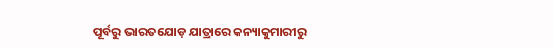ପୂର୍ବରୁ ଭାରତଯୋଡ଼ ଯାତ୍ରାରେ କନ୍ୟାକୁମାରୀରୁ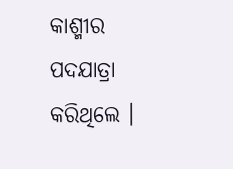କାଶ୍ମୀର ପଦଯାତ୍ରା କରିଥିଲେ ।